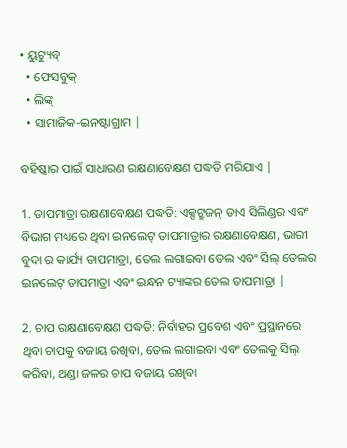• ୟୁଟ୍ୟୁବ୍
  • ଫେସବୁକ୍
  • ଲିଙ୍କ୍
  • ସାମାଜିକ-ଇନଷ୍ଟାଗ୍ରାମ |

ବହିଷ୍କାର ପାଇଁ ସାଧାରଣ ରକ୍ଷଣାବେକ୍ଷଣ ପଦ୍ଧତି ମରିଯାଏ |

1. ତାପମାତ୍ରା ରକ୍ଷଣାବେକ୍ଷଣ ପଦ୍ଧତି: ଏକ୍ସଟ୍ରୁଜନ୍ ଡାଏ ସିଲିଣ୍ଡର ଏବଂ ବିଭାଗ ମଧ୍ୟରେ ଥିବା ଇନଲେଟ୍ ତାପମାତ୍ରାର ରକ୍ଷଣାବେକ୍ଷଣ, ଭାରୀ ବୁଦା ର କାର୍ଯ୍ୟ ତାପମାତ୍ରା, ତେଲ ଲଗାଇବା ତେଲ ଏବଂ ସିଲ୍ ତେଲର ଇନଲେଟ୍ ତାପମାତ୍ରା ଏବଂ ଇନ୍ଧନ ଟ୍ୟାଙ୍କର ତେଲ ତାପମାତ୍ରା |

2. ଚାପ ରକ୍ଷଣାବେକ୍ଷଣ ପଦ୍ଧତି: ନିର୍ବାହର ପ୍ରବେଶ ଏବଂ ପ୍ରସ୍ଥାନରେ ଥିବା ଚାପକୁ ବଜାୟ ରଖିବା, ତେଲ ଲଗାଇବା ଏବଂ ତେଲକୁ ସିଲ୍ କରିବା, ଥଣ୍ଡା ଜଳର ଚାପ ବଜାୟ ରଖିବା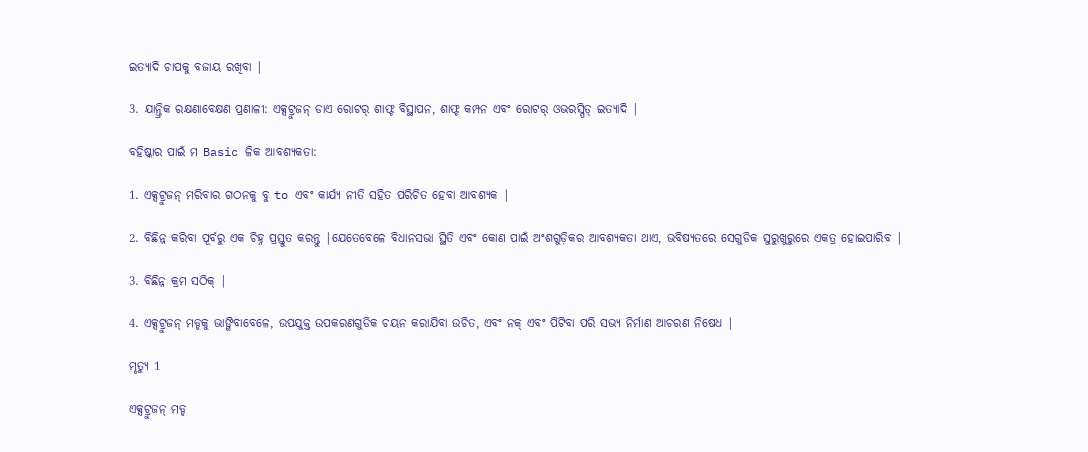ଇତ୍ୟାଦି ଚାପକୁ ବଜାୟ ରଖିବା |

3. ଯାନ୍ତ୍ରିକ ରକ୍ଷଣାବେକ୍ଷଣ ପ୍ରଣାଳୀ: ଏକ୍ସଟ୍ରୁଜନ୍ ଡାଏ ରୋଟର୍ ଶାଫ୍ଟ ବିସ୍ଥାପନ, ଶାଫ୍ଟ କମ୍ପନ ଏବଂ ରୋଟର୍ ଓଭରସ୍ପିଡ୍ ଇତ୍ୟାଦି |

ବହିଷ୍କାର ପାଇଁ ମ Basic ଳିକ ଆବଶ୍ୟକତା:

1. ଏକ୍ସଟ୍ରୁଜନ୍ ମରିବାର ଗଠନକୁ ବୁ to ଏବଂ କାର୍ଯ୍ୟ ନୀତି ସହିତ ପରିଚିତ ହେବା ଆବଶ୍ୟକ |

2. ବିଛିନ୍ନ କରିବା ପୂର୍ବରୁ ଏକ ଚିହ୍ନ ପ୍ରସ୍ତୁତ କରନ୍ତୁ |ଯେତେବେଳେ ବିଧାନସଭା ସ୍ଥିତି ଏବଂ କୋଣ ପାଇଁ ଅଂଶଗୁଡ଼ିକର ଆବଶ୍ୟକତା ଥାଏ, ଭବିଷ୍ୟତରେ ସେଗୁଡିକ ସୁରୁଖୁରୁରେ ଏକତ୍ର ହୋଇପାରିବ |

3. ବିଛିନ୍ନ କ୍ରମ ସଠିକ୍ |

4. ଏକ୍ସଟ୍ରୁଜନ୍ ମଡ୍ଡକୁ ଭାଙ୍ଗିବାବେଳେ, ଉପଯୁକ୍ତ ଉପକରଣଗୁଡିକ ଚୟନ କରାଯିବା ଉଚିତ, ଏବଂ ନକ୍ ଏବଂ ପିଟିବା ପରି ସଭ୍ୟ ନିର୍ମାଣ ଆଚରଣ ନିଷେଧ |

ମୃତ୍ୟୁ 1

ଏକ୍ସଟ୍ରୁଜନ୍ ମଡ୍ଡ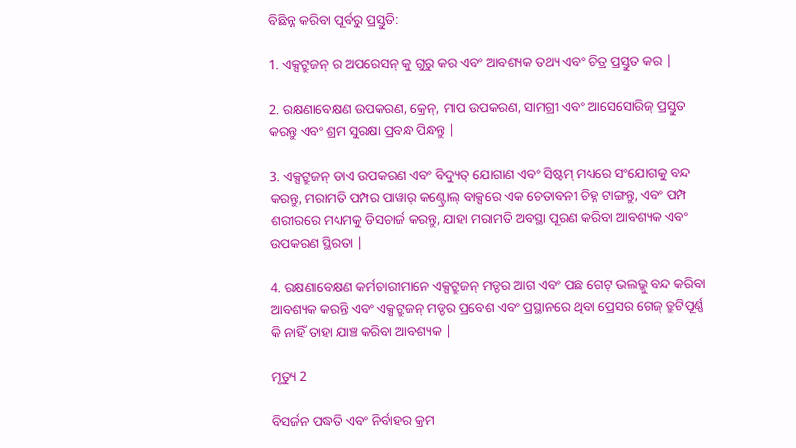ବିଛିନ୍ନ କରିବା ପୂର୍ବରୁ ପ୍ରସ୍ତୁତି:

1. ଏକ୍ସଟ୍ରୁଜନ୍ ର ଅପରେସନ୍ କୁ ଗୁରୁ କର ଏବଂ ଆବଶ୍ୟକ ତଥ୍ୟ ଏବଂ ଚିତ୍ର ପ୍ରସ୍ତୁତ କର |

2. ରକ୍ଷଣାବେକ୍ଷଣ ଉପକରଣ, କ୍ରେନ୍, ମାପ ଉପକରଣ, ସାମଗ୍ରୀ ଏବଂ ଆସେସୋରିଜ୍ ପ୍ରସ୍ତୁତ କରନ୍ତୁ ଏବଂ ଶ୍ରମ ସୁରକ୍ଷା ପ୍ରବନ୍ଧ ପିନ୍ଧନ୍ତୁ |

3. ଏକ୍ସଟ୍ରୁଜନ୍ ଡାଏ ଉପକରଣ ଏବଂ ବିଦ୍ୟୁତ୍ ଯୋଗାଣ ଏବଂ ସିଷ୍ଟମ୍ ମଧ୍ୟରେ ସଂଯୋଗକୁ ବନ୍ଦ କରନ୍ତୁ, ମରାମତି ପମ୍ପର ପାୱାର୍ କଣ୍ଟ୍ରୋଲ୍ ବାକ୍ସରେ ଏକ ଚେତାବନୀ ଚିହ୍ନ ଟାଙ୍ଗନ୍ତୁ, ଏବଂ ପମ୍ପ ଶରୀରରେ ମଧ୍ୟମକୁ ଡିସଚାର୍ଜ କରନ୍ତୁ, ଯାହା ମରାମତି ଅବସ୍ଥା ପୂରଣ କରିବା ଆବଶ୍ୟକ ଏବଂ ଉପକରଣ ସ୍ଥିରତା |

4. ରକ୍ଷଣାବେକ୍ଷଣ କର୍ମଚାରୀମାନେ ଏକ୍ସଟ୍ରୁଜନ୍ ମଡ୍ଡର ଆଗ ଏବଂ ପଛ ଗେଟ୍ ଭଲଭ୍କୁ ବନ୍ଦ କରିବା ଆବଶ୍ୟକ କରନ୍ତି ଏବଂ ଏକ୍ସଟ୍ରୁଜନ୍ ମଡ୍ଡର ପ୍ରବେଶ ଏବଂ ପ୍ରସ୍ଥାନରେ ଥିବା ପ୍ରେସର ଗେଜ୍ ତ୍ରୁଟିପୂର୍ଣ୍ଣ କି ନାହିଁ ତାହା ଯାଞ୍ଚ କରିବା ଆବଶ୍ୟକ |

ମୃତ୍ୟୁ 2

ବିସର୍ଜନ ପଦ୍ଧତି ଏବଂ ନିର୍ବାହର କ୍ରମ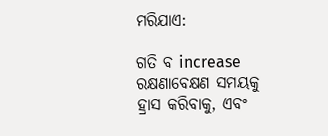ମରିଯାଏ:

ଗତି ବ increase ରକ୍ଷଣାବେକ୍ଷଣ ସମୟକୁ ହ୍ରାସ କରିବାକୁ, ଏବଂ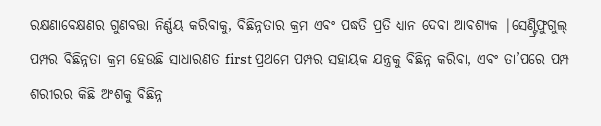ରକ୍ଷଣାବେକ୍ଷଣର ଗୁଣବତ୍ତା ନିର୍ଣ୍ଣୟ କରିବାକୁ, ବିଛିନ୍ନତାର କ୍ରମ ଏବଂ ପଦ୍ଧତି ପ୍ରତି ଧ୍ୟାନ ଦେବା ଆବଶ୍ୟକ |ସେଣ୍ଟ୍ରିଫୁଗୁଲ୍ ପମ୍ପର ବିଛିନ୍ନତା କ୍ରମ ହେଉଛି ସାଧାରଣତ first ପ୍ରଥମେ ପମ୍ପର ସହାୟକ ଯନ୍ତ୍ରକୁ ବିଛିନ୍ନ କରିବା, ଏବଂ ତା’ପରେ ପମ୍ପ ଶରୀରର କିଛି ଅଂଶକୁ ବିଛିନ୍ନ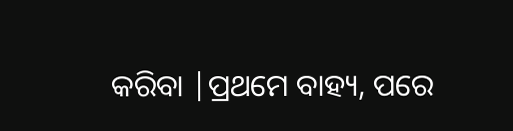କରିବା |ପ୍ରଥମେ ବାହ୍ୟ, ପରେ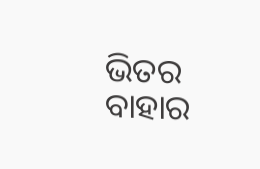ଭିତର ବାହାର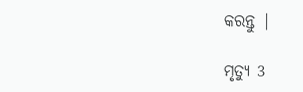କରନ୍ତୁ |

ମୃତ୍ୟୁ 3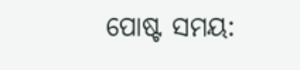ପୋଷ୍ଟ ସମୟ: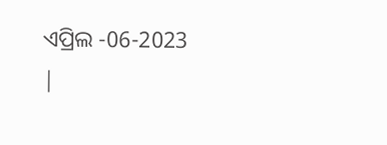ଏପ୍ରିଲ -06-2023 |